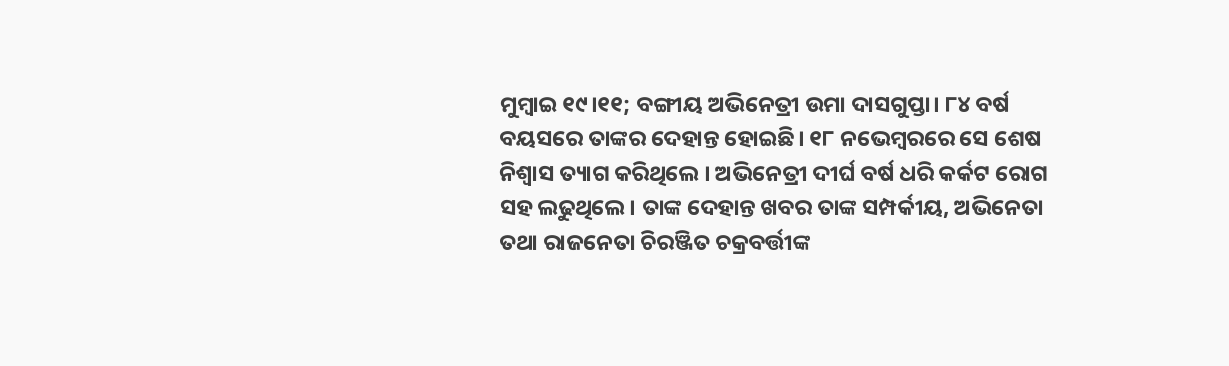ମୁମ୍ଵାଇ ୧୯।୧୧; ବଙ୍ଗୀୟ ଅଭିନେତ୍ରୀ ଉମା ଦାସଗୁପ୍ତା। ୮୪ ବର୍ଷ ବୟସରେ ତାଙ୍କର ଦେହାନ୍ତ ହୋଇଛି। ୧୮ ନଭେମ୍ବରରେ ସେ ଶେଷ ନିଶ୍ଵାସ ତ୍ୟାଗ କରିଥିଲେ । ଅଭିନେତ୍ରୀ ଦୀର୍ଘ ବର୍ଷ ଧରି କର୍କଟ ରୋଗ ସହ ଲଢୁଥିଲେ। ତାଙ୍କ ଦେହାନ୍ତ ଖବର ତାଙ୍କ ସମ୍ପର୍କୀୟ, ଅଭିନେତା ତଥା ରାଜନେତା ଚିରଞ୍ଜିତ ଚକ୍ରବର୍ତ୍ତୀଙ୍କ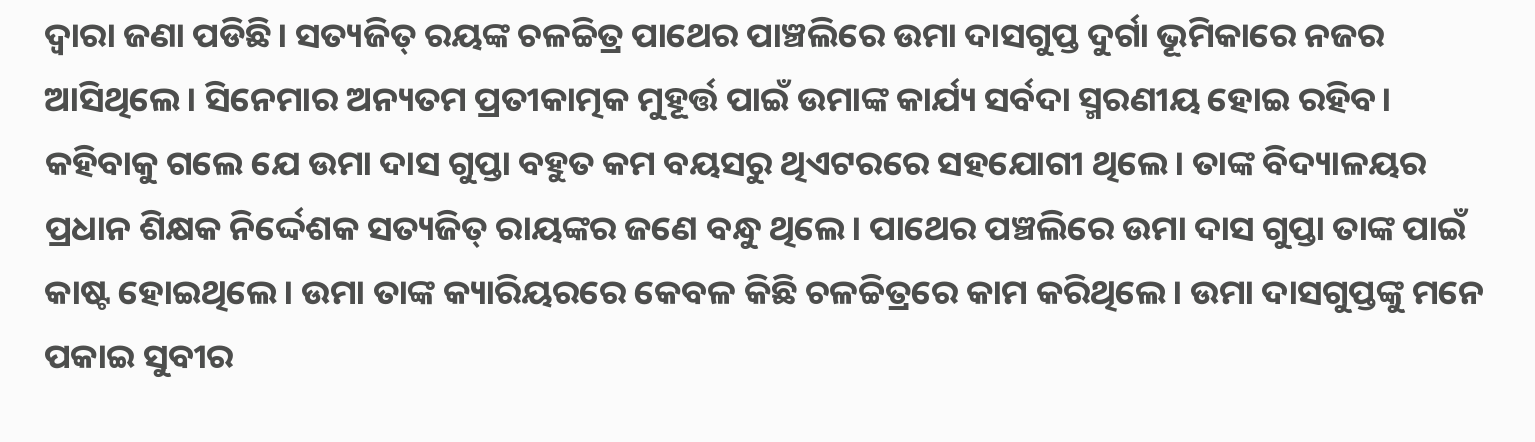ଦ୍ଵାରା ଜଣା ପଡିଛି। ସତ୍ୟଜିତ୍ ରୟଙ୍କ ଚଳଚ୍ଚିତ୍ର ପାଥେର ପାଞ୍ଚଲିରେ ଉମା ଦାସଗୁପ୍ତ ଦୁର୍ଗା ଭୂମିକାରେ ନଜର ଆସିଥିଲେ। ସିନେମାର ଅନ୍ୟତମ ପ୍ରତୀକାତ୍ମକ ମୁହୂର୍ତ୍ତ ପାଇଁ ଉମାଙ୍କ କାର୍ଯ୍ୟ ସର୍ବଦା ସ୍ମରଣୀୟ ହୋଇ ରହିବ।
କହିବାକୁ ଗଲେ ଯେ ଉମା ଦାସ ଗୁପ୍ତା ବହୁତ କମ ବୟସରୁ ଥିଏଟରରେ ସହଯୋଗୀ ଥିଲେ। ତାଙ୍କ ବିଦ୍ୟାଳୟର ପ୍ରଧାନ ଶିକ୍ଷକ ନିର୍ଦ୍ଦେଶକ ସତ୍ୟଜିତ୍ ରାୟଙ୍କର ଜଣେ ବନ୍ଧୁ ଥିଲେ। ପାଥେର ପଞ୍ଚଲିରେ ଉମା ଦାସ ଗୁପ୍ତା ତାଙ୍କ ପାଇଁ କାଷ୍ଟ ହୋଇଥିଲେ। ଉମା ତାଙ୍କ କ୍ୟାରିୟରରେ କେବଳ କିଛି ଚଳଚ୍ଚିତ୍ରରେ କାମ କରିଥିଲେ। ଉମା ଦାସଗୁପ୍ତଙ୍କୁ ମନେ ପକାଇ ସୁବୀର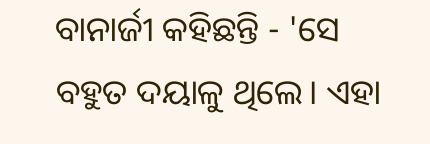ବାନାର୍ଜୀ କହିଛନ୍ତି - 'ସେ ବହୁତ ଦୟାଳୁ ଥିଲେ। ଏହା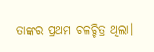ତାଙ୍କର ପ୍ରଥମ ଚଳଚ୍ଚିତ୍ର ଥିଲା।